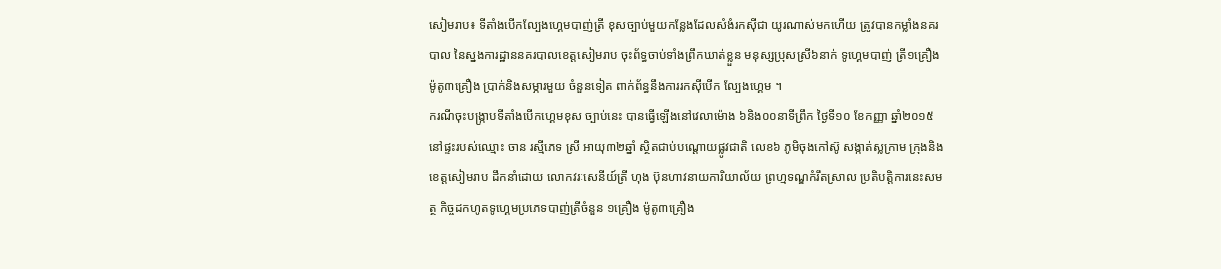សៀមរាប៖ ទីតាំងបើកល្បែងហ្គេមបាញ់ត្រី ខុសច្បាប់មួយកន្លែងដែលសំងំរកស៊ីជា យូរណាស់មកហើយ ត្រូវបានកម្លាំងនគរបាល នៃស្នងការដ្ឋាននគរបាលខេត្តសៀមរាប ចុះព័ទ្ធចាប់ទាំងព្រឹកឃាត់ខ្លួន មនុស្សប្រុសស្រី៦នាក់ ទូហ្គេមបាញ់ ត្រី១គ្រឿង ម៉ូតូ៣គ្រឿង ប្រាក់និងសម្ភារមួយ ចំនួនទៀត ពាក់ព័ន្ធនឹងការរកស៊ីបើក ល្បែងហ្គេម ។
ករណីចុះបង្ក្រាបទីតាំងបើកហ្គេមខុស ច្បាប់នេះ បានធ្វើឡើងនៅវេលាម៉ោង ៦និង០០នាទីព្រឹក ថ្ងៃទី១០ ខែកញ្ញា ឆ្នាំ២០១៥ នៅផ្ទះរបស់ឈ្មោះ ចាន រស្មីភេទ ស្រី អាយុ៣២ឆ្នាំ ស្ថិតជាប់បណ្ដោយផ្លូវជាតិ លេខ៦ ភូមិចុងកៅស៊ូ សង្កាត់ស្លក្រាម ក្រុងនិងខេត្តសៀមរាប ដឹកនាំដោយ លោកវរៈសេនីយ៍ត្រី ហុង ប៊ុនហាវនាយការិយាល័យ ព្រហ្មទណ្ឌកំរឹតស្រាល ប្រតិបត្ដិការនេះសមត្ថ កិច្ចដកហូតទូហ្គេមប្រភេទបាញ់ត្រីចំនួន ១គ្រឿង ម៉ូតូ៣គ្រឿង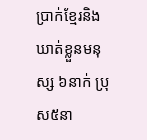ប្រាក់ខ្មែរនិងឃាត់ខ្លួនមនុស្ស ៦នាក់ ប្រុស៥នា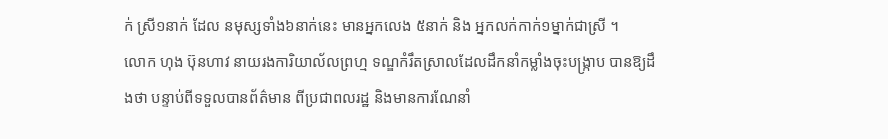ក់ ស្រី១នាក់ ដែល នមុស្សទាំង៦នាក់នេះ មានអ្នកលេង ៥នាក់ និង អ្នកលក់កាក់១ម្នាក់ជាស្រី ។
លោក ហុង ប៊ុនហាវ នាយរងការិយាល័លព្រហ្ម ទណ្ឌកំរឹតស្រាលដែលដឹកនាំកម្លាំងចុះបង្ក្រាប បានឱ្យដឹងថា បន្ទាប់ពីទទួលបានព័ត៌មាន ពីប្រជាពលរដ្ឋ និងមានការណែនាំ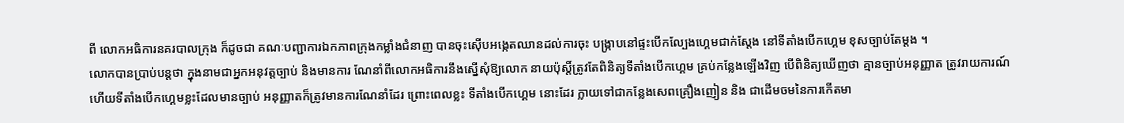ពី លោកអធិការនគរបាលក្រុង ក៏ដូចជា គណៈបញ្ជាការឯកភាពក្រុងកម្លាំងជំនាញ បានចុះស៊ើបអង្កេតឈានដល់ការចុះ បង្ក្រាបនៅផ្ទះបើកល្បែងហ្គេមជាក់ស្ដែង នៅទីតាំងបើកហ្គេម ខុសច្បាប់តែម្តង ។
លោកបានប្រាប់បន្ដថា ក្នុងនាមជាអ្នកអនុវត្ដច្បាប់ និងមានការ ណែនាំពីលោកអធិការនឹងស្នើសុំឱ្យលោក នាយប៉ុស្ដិ៍ត្រូវតែពិនិត្យទីតាំងបើកហ្គេម គ្រប់កន្លែងឡើងវិញ បើពិនិត្យឃើញថា គ្មានច្បាប់អនុញ្ញាត ត្រូវរាយការណ៍ ហើយទីតាំងបើកហ្គេមខ្លះដែលមានច្បាប់ អនុញ្ញាតក៏ត្រូវមានការណែនាំដែរ ព្រោះពេលខ្លះ ទីតាំងបើកហ្គេម នោះដែរ ក្លាយទៅជាកន្លែងសេពគ្រឿងញៀន និង ជាដើមចមនៃការកើតមា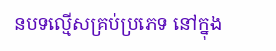នបទល្មើសគ្រប់ប្រភេទ នៅក្នុង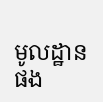មូលដ្ឋានផង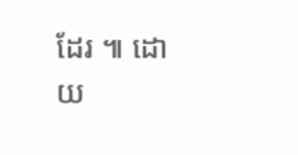ដែរ ៕ ដោយ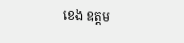ខេង ឧត្តម